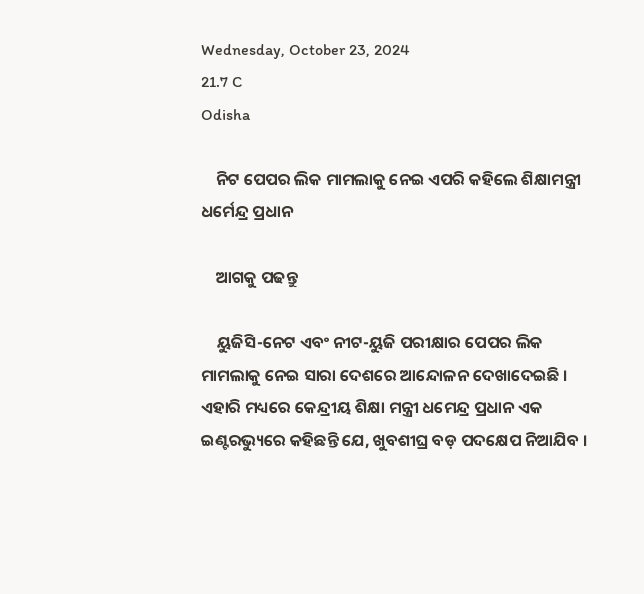Wednesday, October 23, 2024
21.7 C
Odisha

    ନିଟ ପେପର ଲିକ ମାମଲାକୁ ନେଇ ଏପରି କହିଲେ ଶିକ୍ଷାମନ୍ତ୍ରୀ ଧର୍ମେନ୍ଦ୍ର ପ୍ରଧାନ

    ଆଗକୁ ପଢନ୍ତୁ

    ୟୁଜିସି-ନେଟ ଏବଂ ନୀଟ-ୟୁଜି ପରୀକ୍ଷାର ପେପର ଲିକ ମାମଲାକୁ ନେଇ ସାରା ଦେଶରେ ଆନ୍ଦୋଳନ ଦେଖାଦେଇଛି । ଏହାରି ମଧ୍ୟରେ କେନ୍ଦ୍ରୀୟ ଶିକ୍ଷା ମନ୍ତ୍ରୀ ଧମେନ୍ଦ୍ର ପ୍ରଧାନ ଏକ ଇଣ୍ଟରଭ୍ୟୁରେ କହିଛନ୍ତି ଯେ, ଖୁବଶୀଘ୍ର ବଡ଼ ପଦକ୍ଷେପ ନିଆଯିବ ।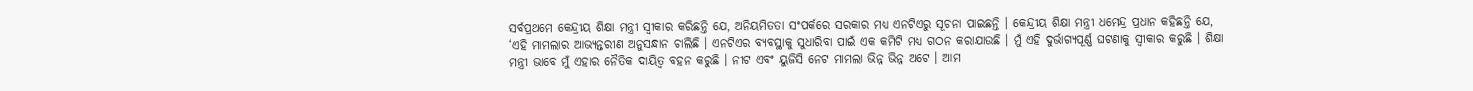ସର୍ବପ୍ରଥମେ କେନ୍ଦ୍ରୀୟ ଶିକ୍ଷା ମନ୍ତ୍ରୀ ସ୍ୱୀକାର କରିଛନ୍ତି ଯେ, ଅନିୟମିତତା ସଂପର୍କରେ ସରକାର ମଧ୍ୟ ଏନଟିଏରୁ ସୂଚନା ପାଇଛନ୍ତି । କେନ୍ଦ୍ରୀୟ ଶିକ୍ଷା ମନ୍ତ୍ରୀ ଧମେନ୍ଦ୍ର ପ୍ରଧାନ କହିଛନ୍ତି ଯେ, ‘ଏହି ମାମଲାର ଆଭ୍ୟନ୍ତରୀଣ ଅନୁସନ୍ଧାନ ଚାଲିଛି । ଏନଟିଏର ବ୍ୟବସ୍ଥାକୁ ସୁଧାରିବା ପାଇଁ ଏକ କମିଟି ମଧ୍ୟ ଗଠନ କରାଯାଉଛି । ମୁଁ ଏହି ଦୁର୍ଭାଗ୍ୟପୂର୍ଣ୍ଣ ଘଟଣାକୁ ସ୍ୱୀକାର କରୁଛି । ଶିକ୍ଷା ମନ୍ତ୍ରୀ ଭାବେ ମୁଁ ଏହାର ନୈତିକ ଦାୟିତ୍ୱ ବହନ କରୁଛି । ନୀଟ ଏବଂ ୟୁଜିସି ନେଟ ମାମଲା ଭିନ୍ନ ଭିନ୍ନ ଅଟେ । ଆମ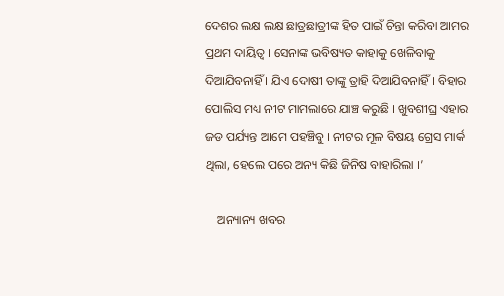ଦେଶର ଲକ୍ଷ ଲକ୍ଷ ଛାତ୍ରଛାତ୍ରୀଙ୍କ ହିତ ପାଇଁ ଚିନ୍ତା କରିବା ଆମର ପ୍ରଥମ ଦାୟିତ୍ୱ । ସେନାଙ୍କ ଭବିଷ୍ୟତ କାହାକୁ ଖେଳିବାକୁ ଦିଆଯିବନାହିଁ । ଯିଏ ଦୋଷୀ ତାଙ୍କୁ ତ୍ରାହି ଦିଆଯିବନାହିଁ । ବିହାର ପୋଲିସ ମଧ୍ୟ ନୀଟ ମାମଲାରେ ଯାଞ୍ଚ କରୁଛି । ଖୁବଶୀଘ୍ର ଏହାର ଜଡ ପର୍ଯ୍ୟନ୍ତ ଆମେ ପହଞ୍ଚିବୁ । ନୀଟର ମୂଳ ବିଷୟ ଗ୍ରେସ ମାର୍କ ଥିଲା, ହେଲେ ପରେ ଅନ୍ୟ କିଛି ଜିନିଷ ବାହାରିଲା ।’

    ଅନ୍ୟାନ୍ୟ ଖବର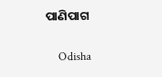ପାଣିପାଗ

    Odisha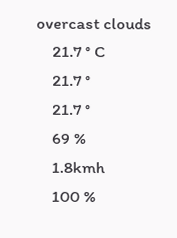overcast clouds
    21.7 ° C
    21.7 °
    21.7 °
    69 %
    1.8kmh
    100 %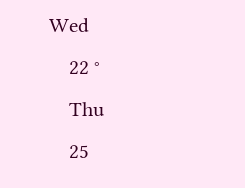Wed
    22 °
    Thu
    25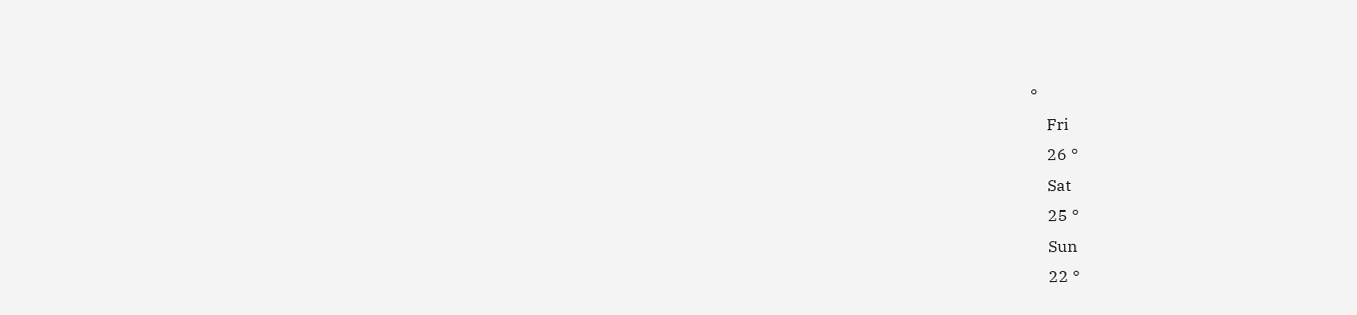°
    Fri
    26 °
    Sat
    25 °
    Sun
    22 °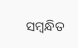ସମ୍ବନ୍ଧିତ